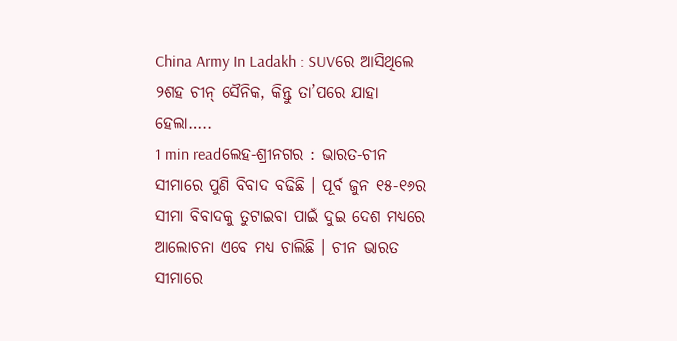China Army In Ladakh : SUVରେ ଆସିଥିଲେ ୨ଶହ ଚୀନ୍ ସୈନିକ, କିନ୍ତୁ ତା’ପରେ ଯାହା ହେଲା…..
1 min readଲେହ-ଶ୍ରୀନଗର : ଭାରତ-ଚୀନ ସୀମାରେ ପୁଣି ବିବାଦ ବଢିଛି । ପୂର୍ବ ଜୁନ ୧୫-୧୬ର ସୀମା ବିବାଦକୁ ତୁଟାଇବା ପାଇଁ ଦୁଇ ଦେଶ ମଧ୍ୟରେ ଆଲୋଚନା ଏବେ ମଧ୍ୟ ଚାଲିଛି । ଚୀନ ଭାରତ ସୀମାରେ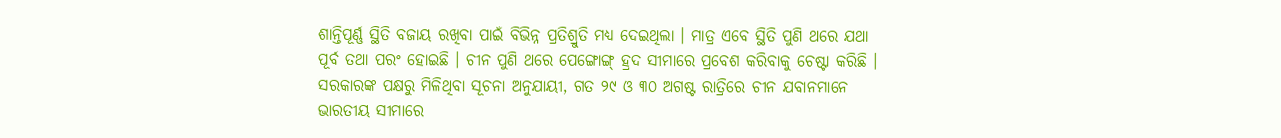ଶାନ୍ତିପୂର୍ଣ୍ଣ ସ୍ଥିତି ବଜାୟ ରଖିବା ପାଇଁ ବିଭିନ୍ନ ପ୍ରତିଶ୍ରୁତି ମଧ୍ୟ ଦେଇଥିଲା । ମାତ୍ର ଏବେ ସ୍ଥିତି ପୁଣି ଥରେ ଯଥା ପୂର୍ବ ତଥା ପରଂ ହୋଇଛି । ଚୀନ ପୁଣି ଥରେ ପେଙ୍ଗୋଙ୍ଗ୍ ହ୍ରଦ ସୀମାରେ ପ୍ରବେଶ କରିବାକୁ ଚେଷ୍ଟା କରିଛି ।
ସରକାରଙ୍କ ପକ୍ଷରୁ ମିଳିଥିବା ସୂଚନା ଅନୁଯାୟୀ, ଗତ ୨୯ ଓ ୩୦ ଅଗଷ୍ଟ ରାତ୍ରିରେ ଚୀନ ଯବାନମାନେ ଭାରତୀୟ ସୀମାରେ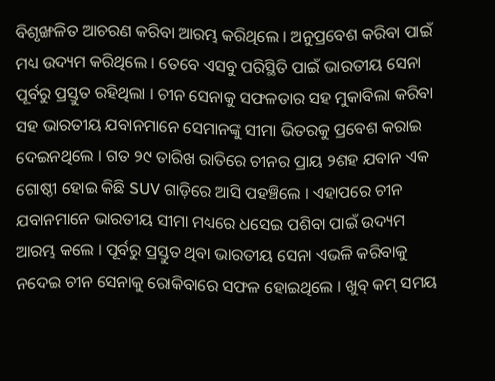ବିଶୃଙ୍ଖଳିତ ଆଚରଣ କରିବା ଆରମ୍ଭ କରିଥିଲେ । ଅନୁପ୍ରବେଶ କରିବା ପାଇଁ ମଧ୍ୟ ଉଦ୍ୟମ କରିଥିଲେ । ତେବେ ଏସବୁ ପରିସ୍ଥିତି ପାଇଁ ଭାରତୀୟ ସେନା ପୂର୍ବରୁ ପ୍ରସ୍ତୁତ ରହିଥିଲା । ଚୀନ ସେନାକୁ ସଫଳତାର ସହ ମୁକାବିଲା କରିବା ସହ ଭାରତୀୟ ଯବାନମାନେ ସେମାନଙ୍କୁ ସୀମା ଭିତରକୁ ପ୍ରବେଶ କରାଇ ଦେଇନଥିଲେ । ଗତ ୨୯ ତାରିଖ ରାତିରେ ଚୀନର ପ୍ରାୟ ୨ଶହ ଯବାନ ଏକ ଗୋଷ୍ଠୀ ହୋଇ କିଛି SUV ଗାଡ଼ିରେ ଆସି ପହଞ୍ଚିଲେ । ଏହାପରେ ଚୀନ ଯବାନମାନେ ଭାରତୀୟ ସୀମା ମଧ୍ୟରେ ଧସେଇ ପଶିବା ପାଇଁ ଉଦ୍ୟମ ଆରମ୍ଭ କଲେ । ପୂର୍ବରୁ ପ୍ରସ୍ତୁତ ଥିବା ଭାରତୀୟ ସେନା ଏଭଳି କରିବାକୁ ନଦେଇ ଚୀନ ସେନାକୁ ରୋକିବାରେ ସଫଳ ହୋଇଥିଲେ । ଖୁବ୍ କମ୍ ସମୟ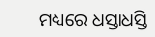ମଧ୍ୟରେ ଧସ୍ତାଧସ୍ତି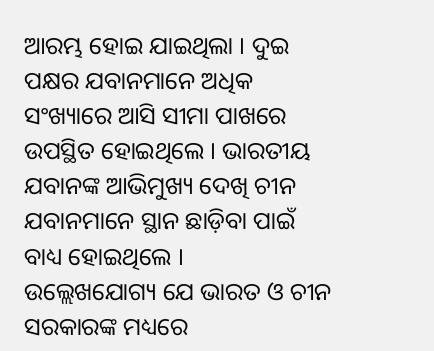ଆରମ୍ଭ ହୋଇ ଯାଇଥିଲା । ଦୁଇ ପକ୍ଷର ଯବାନମାନେ ଅଧିକ ସଂଖ୍ୟାରେ ଆସି ସୀମା ପାଖରେ ଉପସ୍ଥିତ ହୋଇଥିଲେ । ଭାରତୀୟ ଯବାନଙ୍କ ଆଭିମୁଖ୍ୟ ଦେଖି ଚୀନ ଯବାନମାନେ ସ୍ଥାନ ଛାଡ଼ିବା ପାଇଁ ବାଧ୍ୟ ହୋଇଥିଲେ ।
ଉଲ୍ଲେଖଯୋଗ୍ୟ ଯେ ଭାରତ ଓ ଚୀନ ସରକାରଙ୍କ ମଧ୍ୟରେ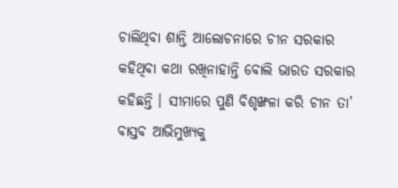ଚାଲିଥିବା ଶାନ୍ତି ଆଲୋଚନାରେ ଚୀନ ସରକାର କହିଥିବା କଥା ରଖିନାହାନ୍ତି ବୋଲି ଭାରତ ସରକାର କହିଛନ୍ତି । ସୀମାରେ ପୁଣି ବିଶୃଙ୍ଖଳା କରି ଚୀନ ତା’ ବାସ୍ତବ ଆଭିମୁଖ୍ୟକୁ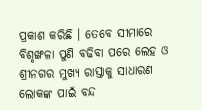ପ୍ରକାଶ କରିଛି । ତେବେ ସୀମାରେ ବିଶୃଙ୍ଖଳା ପୁଣି ବଢିବା ପରେ ଲେହ ଓ ଶ୍ରୀନଗର ମୁଖ୍ୟ ରାସ୍ତାକୁ ସାଧାରଣ ଲୋକଙ୍କ ପାଇଁ ବନ୍ଦ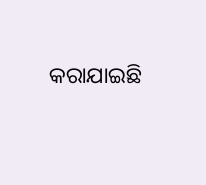କରାଯାଇଛି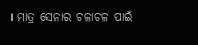। ମାତ୍ର ସେନାର ଚଳାଚଳ ପାଇଁ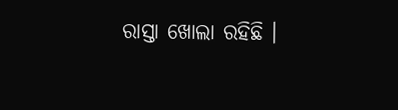ରାସ୍ତା ଖୋଲା ରହିଛି ।